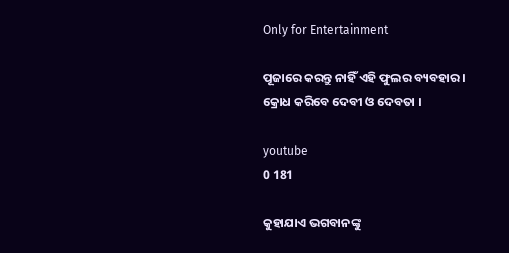Only for Entertainment

ପୂଜାରେ କରନ୍ତୁ ନାହିଁ ଏହି ଫୁଲର ବ୍ୟବହାର । କ୍ରୋଧ କରିବେ ଦେବୀ ଓ ଦେବତା ।

youtube
0 181

କୁହାଯାଏ ଭଗବାନଙ୍କୁ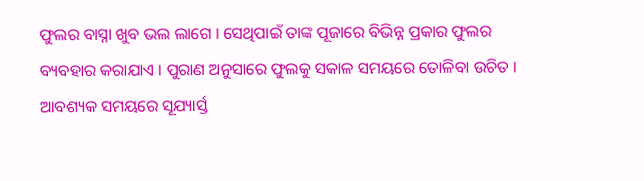ଫୁଲର ବାସ୍ନା ଖୁବ ଭଲ ଲାଗେ । ସେଥିପାଇଁ ତାଙ୍କ ପୂଜାରେ ବିଭିନ୍ନ ପ୍ରକାର ଫୁଲର ବ୍ୟବହାର କରାଯାଏ । ପୁରାଣ ଅନୁସାରେ ଫୁଲକୁ ସକାଳ ସମୟରେ ତୋଳିବା ଉଚିତ । ଆବଶ୍ୟକ ସମୟରେ ସୂଯ୍ୟାର୍ସ୍ତ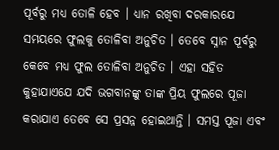ପୂର୍ବରୁ ମଧ୍ୟ ତୋଳି ହେବ । ଧ୍ୟାନ ରଖିବା ଦରକାରଯେ ସମୟରେ ଫୁଲକୁ ତୋଳିବା ଅନୁଚିତ । ତେବେ ସ୍ନାନ ପୂର୍ବରୁ କେବେ ମଧ୍ୟ ଫୁଲ ତୋଳିବା ଅନୁଚିତ । ଏହା ସହିତ କୁହାଯାଏଯେ ଯଦି ଭଗବାନଙ୍କୁ ତାଙ୍କ ପ୍ରିୟ ଫୁଲରେ ପୂଜା କରାଯାଏ ତେବେ ସେ ପ୍ରସନ୍ନ ହୋଇଥାନ୍ତି । ସମସ୍ତ ପୂଜା ଏବଂ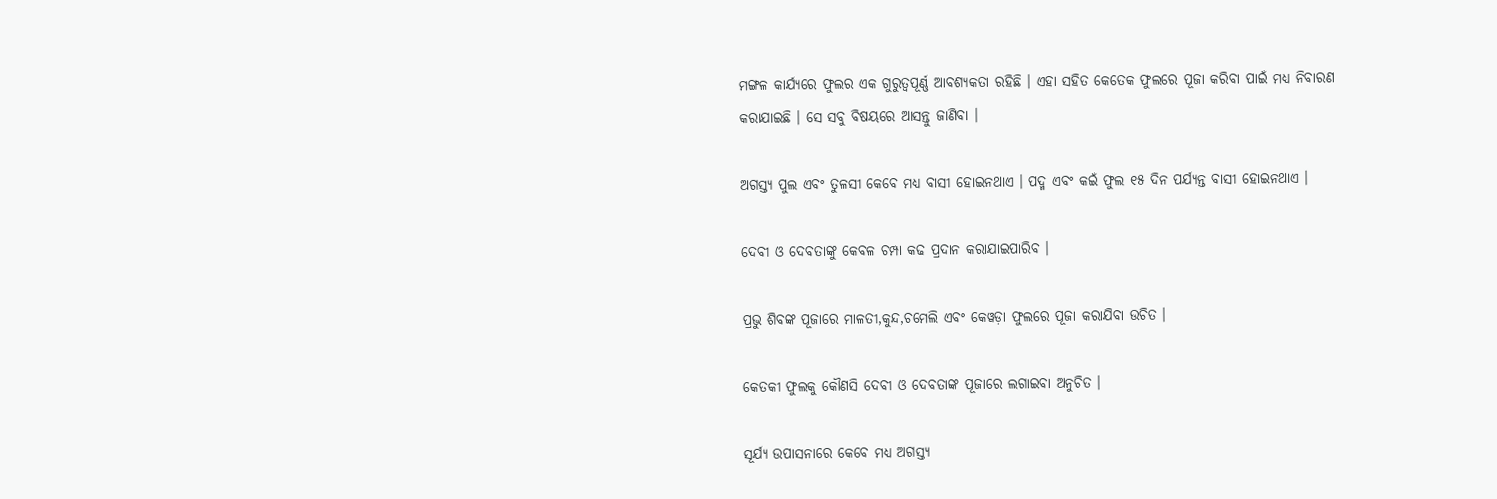ମଙ୍ଗଳ କାର୍ଯ୍ୟରେ ଫୁଲର ଏକ ଗୁରୁତ୍ୱପୂର୍ଣ୍ଣ ଆବଶ୍ୟକତା ରହିଛି । ଏହା ସହିତ କେତେକ ଫୁଲରେ ପୂଜା କରିବା ପାଇଁ ମଧ୍ୟ ନିବାରଣ କରାଯାଇଛି । ସେ ସବୁ ବିଷୟରେ ଆସନ୍ତୁ ଜାଣିବା ।

ଅଗସ୍ତ୍ୟ ପୁଲ ଏବଂ ତୁଳସୀ କେବେ ମଧ୍ୟ ବାସୀ ହୋଇନଥାଏ । ପଦ୍ମ ଏବଂ କଇଁ ଫୁଲ ୧୫ ଦିନ ପର୍ଯ୍ୟନ୍ତ ବାସୀ ହୋଇନଥାଏ ।

ଦେବୀ ଓ ଦେବତାଙ୍କୁ କେବଳ ଚମ୍ପା କଢ ପ୍ରଦାନ କରାଯାଇପାରିବ ।

ପ୍ରଭୁ ଶିବଙ୍କ ପୂଜାରେ ମାଳତୀ,କୁନ୍ଦ,ଚମେଲି ଏବଂ କେୱଡ଼ା ଫୁଲରେ ପୂଜା କରାଯିବା ଉଚିତ ।

କେତକୀ ଫୁଲକୁ କୌଣସି ଦେବୀ ଓ ଦେବତାଙ୍କ ପୂଜାରେ ଲଗାଇବା ଅନୁଚିତ ।

ସୂର୍ଯ୍ୟ ଉପାସନାରେ କେବେ ମଧ୍ୟ ଅଗସ୍ତ୍ୟ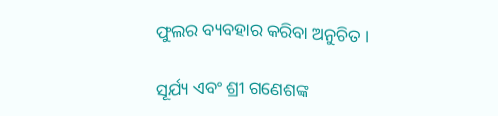ଫୁଲର ବ୍ୟବହାର କରିବା ଅନୁଚିତ ।

ସୂର୍ଯ୍ୟ ଏବଂ ଶ୍ରୀ ଗଣେଶଙ୍କ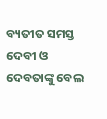ବ୍ୟତୀତ ସମସ୍ତ ଦେବୀ ଓ ଦେବତାଙ୍କୁ ବେଲ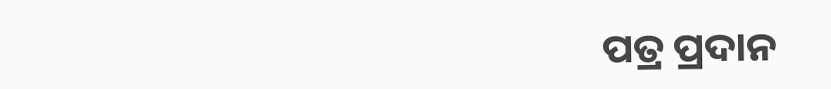ପତ୍ର ପ୍ରଦାନ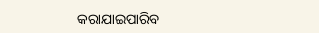କରାଯାଇପାରିବ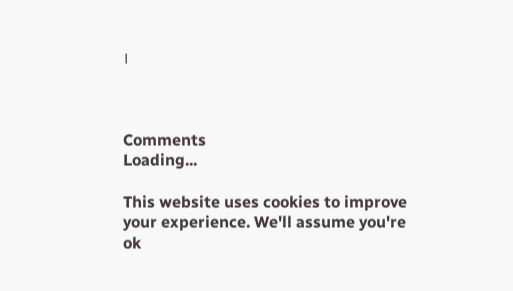।



Comments
Loading...

This website uses cookies to improve your experience. We'll assume you're ok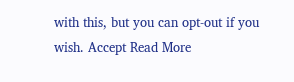with this, but you can opt-out if you wish. Accept Read More